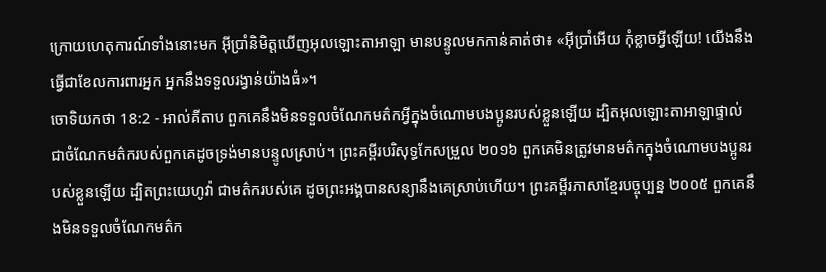ក្រោយហេតុការណ៍ទាំងនោះមក អ៊ីប្រាំនិមិត្តឃើញអុលឡោះតាអាឡា មានបន្ទូលមកកាន់គាត់ថា៖ «អ៊ីប្រាំអើយ កុំខ្លាចអ្វីឡើយ! យើងនឹងធ្វើជាខែលការពារអ្នក អ្នកនឹងទទួលរង្វាន់យ៉ាងធំ»។
ចោទិយកថា 18:2 - អាល់គីតាប ពួកគេនឹងមិនទទួលចំណែកមត៌កអ្វីក្នុងចំណោមបងប្អូនរបស់ខ្លួនឡើយ ដ្បិតអុលឡោះតាអាឡាផ្ទាល់ ជាចំណែកមត៌ករបស់ពួកគេដូចទ្រង់មានបន្ទូលស្រាប់។ ព្រះគម្ពីរបរិសុទ្ធកែសម្រួល ២០១៦ ពួកគេមិនត្រូវមានមត៌កក្នុងចំណោមបងប្អូនរបស់ខ្លួនឡើយ ដ្បិតព្រះយេហូវ៉ា ជាមត៌ករបស់គេ ដូចព្រះអង្គបានសន្យានឹងគេស្រាប់ហើយ។ ព្រះគម្ពីរភាសាខ្មែរបច្ចុប្បន្ន ២០០៥ ពួកគេនឹងមិនទទួលចំណែកមត៌ក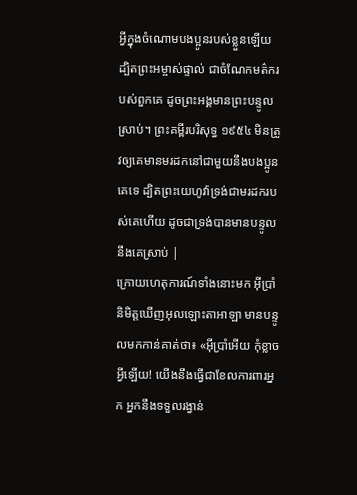អ្វីក្នុងចំណោមបងប្អូនរបស់ខ្លួនឡើយ ដ្បិតព្រះអម្ចាស់ផ្ទាល់ ជាចំណែកមត៌ករបស់ពួកគេ ដូចព្រះអង្គមានព្រះបន្ទូលស្រាប់។ ព្រះគម្ពីរបរិសុទ្ធ ១៩៥៤ មិនត្រូវឲ្យគេមានមរដកនៅជាមួយនឹងបងប្អូនគេទេ ដ្បិតព្រះយេហូវ៉ាទ្រង់ជាមរដករបស់គេហើយ ដូចជាទ្រង់បានមានបន្ទូលនឹងគេស្រាប់ |
ក្រោយហេតុការណ៍ទាំងនោះមក អ៊ីប្រាំនិមិត្តឃើញអុលឡោះតាអាឡា មានបន្ទូលមកកាន់គាត់ថា៖ «អ៊ីប្រាំអើយ កុំខ្លាចអ្វីឡើយ! យើងនឹងធ្វើជាខែលការពារអ្នក អ្នកនឹងទទួលរង្វាន់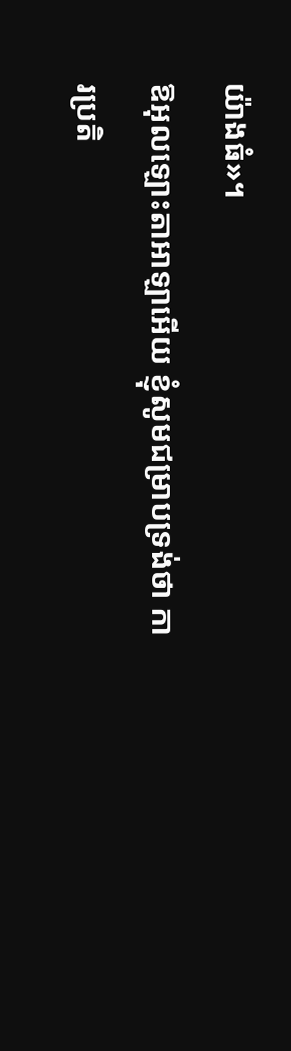យ៉ាងធំ»។
ឱអុលឡោះតាអាឡាអើយ ខ្ញុំសូមជម្រាបទ្រង់ថា ការប្រតិ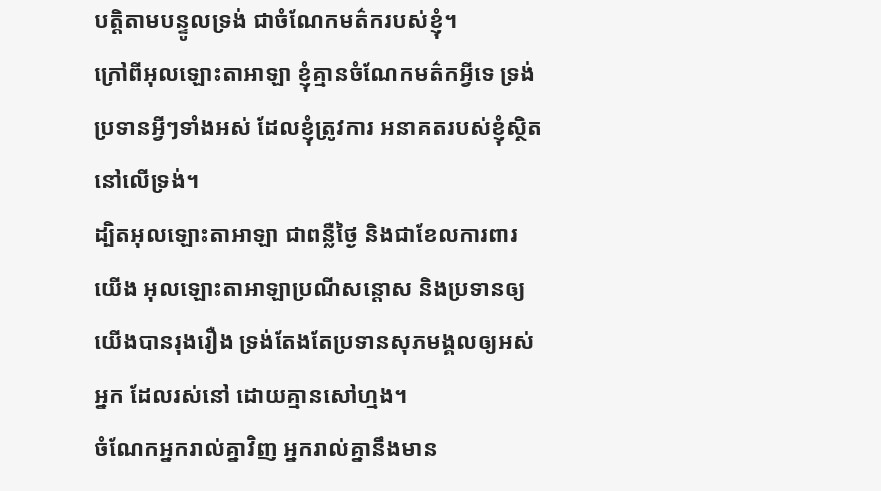បត្តិតាមបន្ទូលទ្រង់ ជាចំណែកមត៌ករបស់ខ្ញុំ។
ក្រៅពីអុលឡោះតាអាឡា ខ្ញុំគ្មានចំណែកមត៌កអ្វីទេ ទ្រង់ប្រទានអ្វីៗទាំងអស់ ដែលខ្ញុំត្រូវការ អនាគតរបស់ខ្ញុំស្ថិតនៅលើទ្រង់។
ដ្បិតអុលឡោះតាអាឡា ជាពន្លឺថ្ងៃ និងជាខែលការពារយើង អុលឡោះតាអាឡាប្រណីសន្ដោស និងប្រទានឲ្យយើងបានរុងរឿង ទ្រង់តែងតែប្រទានសុភមង្គលឲ្យអស់អ្នក ដែលរស់នៅ ដោយគ្មានសៅហ្មង។
ចំណែកអ្នករាល់គ្នាវិញ អ្នករាល់គ្នានឹងមាន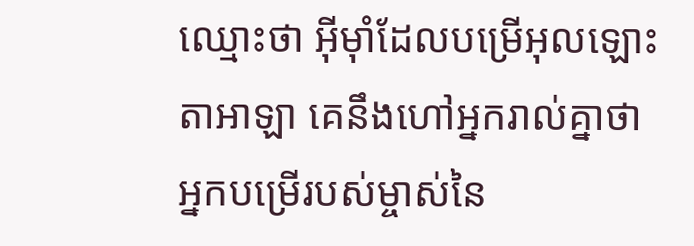ឈ្មោះថា អ៊ីមុាំដែលបម្រើអុលឡោះតាអាឡា គេនឹងហៅអ្នករាល់គ្នាថា អ្នកបម្រើរបស់ម្ចាស់នៃ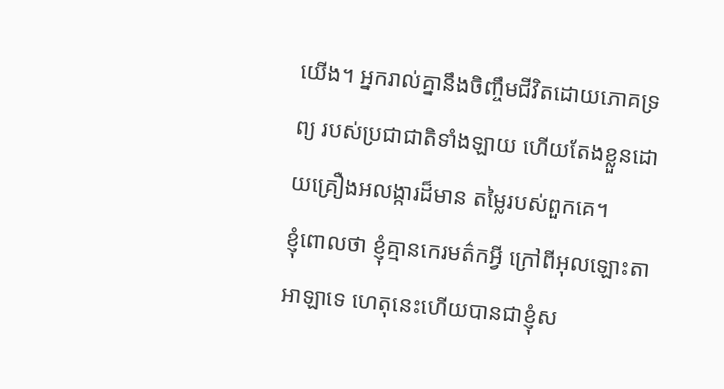យើង។ អ្នករាល់គ្នានឹងចិញ្ចឹមជីវិតដោយភោគទ្រព្យ របស់ប្រជាជាតិទាំងឡាយ ហើយតែងខ្លួនដោយគ្រឿងអលង្ការដ៏មាន តម្លៃរបស់ពួកគេ។
ខ្ញុំពោលថា ខ្ញុំគ្មានកេរមត៌កអ្វី ក្រៅពីអុលឡោះតាអាឡាទេ ហេតុនេះហើយបានជាខ្ញុំស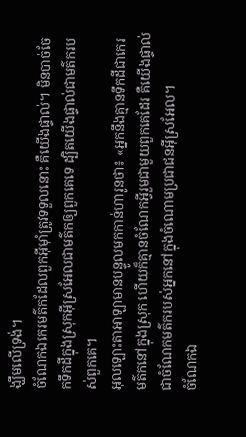ង្ឃឹមលើទ្រង់។
ចំណែកឯកេរមត៌កដែលពួកអ៊ីមុាំត្រូវទទួលនោះ គឺយើងផ្ទាល់។ មិនបាច់ចែកទឹកដីក្នុងស្រុកអ៊ីស្រអែលជាមត៌កឲ្យពួកគេទេ ដ្បិតយើងផ្ទាល់ជាមត៌ករបស់ពួកគេ។
អុលឡោះតាអាឡាមានបន្ទូលមកកាន់ហារូនថា៖ «អ្នកនឹងគ្មានទឹកដីជាកេរមត៌កនៅក្នុងស្រុក ហើយក៏គ្មានចំណែកអ្វីរួមជាមួយពួកគេដែរ គឺយើងផ្ទាល់ជាចំណែកមត៌ករបស់អ្នកនៅក្នុងចំណោមប្រជាជនអ៊ីស្រអែល។
ចំណែកឯ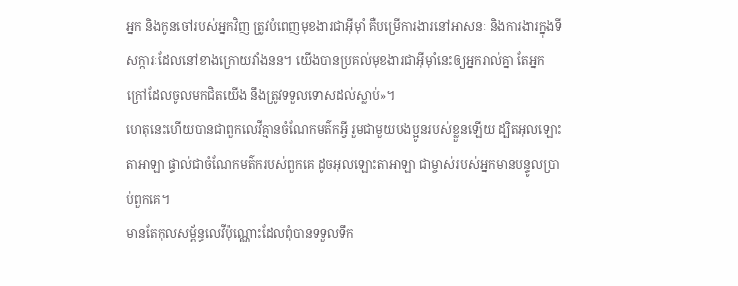អ្នក និងកូនចៅរបស់អ្នកវិញ ត្រូវបំពេញមុខងារជាអ៊ីមុាំ គឺបម្រើការងារនៅអាសនៈ និងការងារក្នុងទីសក្ការៈដែលនៅខាងក្រោយវាំងនន។ យើងបានប្រគល់មុខងារជាអ៊ីមុាំនេះឲ្យអ្នករាល់គ្នា តែអ្នកក្រៅដែលចូលមកជិតយើង នឹងត្រូវទទួលទោសដល់ស្លាប់»។
ហេតុនេះហើយបានជាពួកលេវីគ្មានចំណែកមត៌កអ្វី រួមជាមួយបងប្អូនរបស់ខ្លួនឡើយ ដ្បិតអុលឡោះតាអាឡា ផ្ទាល់ជាចំណែកមត៌ករបស់ពួកគេ ដូចអុលឡោះតាអាឡា ជាម្ចាស់របស់អ្នកមានបន្ទូលប្រាប់ពួកគេ។
មានតែកុលសម្ព័ន្ធលេវីប៉ុណ្ណោះដែលពុំបានទទួលទឹក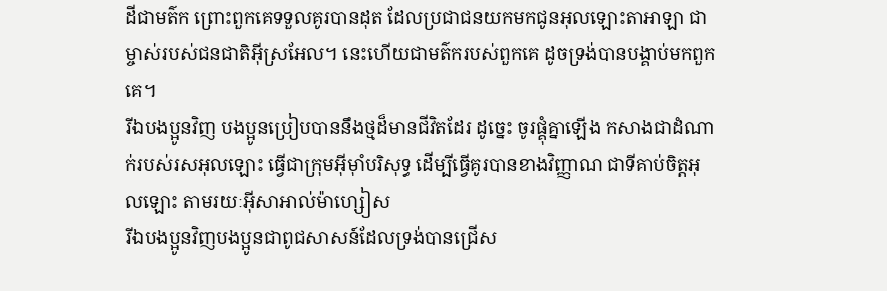ដីជាមត៌ក ព្រោះពួកគេទទួលគូរបានដុត ដែលប្រជាជនយកមកជូនអុលឡោះតាអាឡា ជាម្ចាស់របស់ជនជាតិអ៊ីស្រអែល។ នេះហើយជាមត៌ករបស់ពួកគេ ដូចទ្រង់បានបង្គាប់មកពួកគេ។
រីឯបងប្អូនវិញ បងប្អូនប្រៀបបាននឹងថ្មដ៏មានជីវិតដែរ ដូច្នេះ ចូរផ្គុំគ្នាឡើង កសាងជាដំណាក់របស់រសអុលឡោះ ធ្វើជាក្រុមអ៊ីមុាំបរិសុទ្ធ ដើម្បីធ្វើគូរបានខាងវិញ្ញាណ ជាទីគាប់ចិត្តអុលឡោះ តាមរយៈអ៊ីសាអាល់ម៉ាហ្សៀស
រីឯបងប្អូនវិញបងប្អូនជាពូជសាសន៍ដែលទ្រង់បានជ្រើស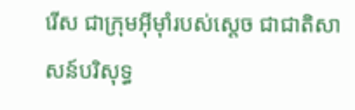រើស ជាក្រុមអ៊ីមុាំរបស់ស្តេច ជាជាតិសាសន៍បរិសុទ្ធ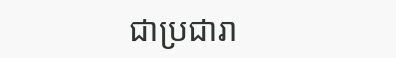ជាប្រជារា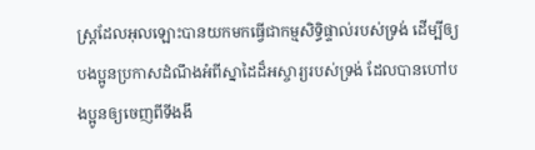ស្ដ្រដែលអុលឡោះបានយកមកធ្វើជាកម្មសិទ្ធិផ្ទាល់របស់ទ្រង់ ដើម្បីឲ្យបងប្អូនប្រកាសដំណឹងអំពីស្នាដៃដ៏អស្ចារ្យរបស់ទ្រង់ ដែលបានហៅបងប្អូនឲ្យចេញពីទីងងឹ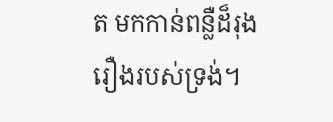ត មកកាន់ពន្លឺដ៏រុងរឿងរបស់ទ្រង់។